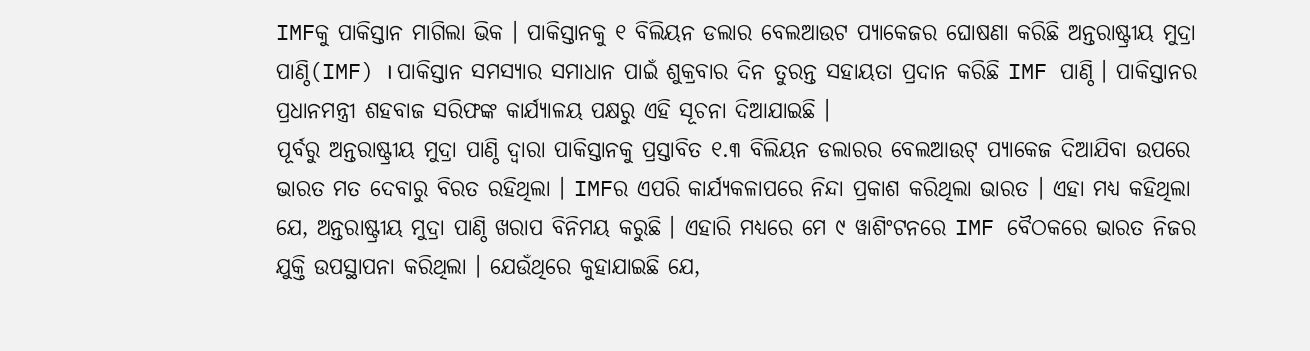IMFକୁ ପାକିସ୍ତାନ ମାଗିଲା ଭିକ । ପାକିସ୍ତାନକୁ ୧ ବିଲିୟନ ଡଲାର ବେଲଆଉଟ ପ୍ୟାକେଜର ଘୋଷଣା କରିଛି ଅନ୍ତରାଷ୍ଟ୍ରୀୟ ମୁଦ୍ରା ପାଣ୍ଠି(IMF) । ପାକିସ୍ତାନ ସମସ୍ୟାର ସମାଧାନ ପାଇଁ ଶୁକ୍ରବାର ଦିନ ତୁରନ୍ତ ସହାୟତା ପ୍ରଦାନ କରିଛି IMF ପାଣ୍ଠି । ପାକିସ୍ତାନର ପ୍ରଧାନମନ୍ତ୍ରୀ ଶହବାଜ ସରିଫଙ୍କ କାର୍ଯ୍ୟାଳୟ ପକ୍ଷରୁ ଏହି ସୂଚନା ଦିଆଯାଇଛି ।
ପୂର୍ବରୁ ଅନ୍ତରାଷ୍ଟ୍ରୀୟ ମୁଦ୍ରା ପାଣ୍ଠି ଦ୍ଵାରା ପାକିସ୍ତାନକୁ ପ୍ରସ୍ତାବିତ ୧.୩ ବିଲିୟନ ଡଲାରର ବେଲଆଉଟ୍ ପ୍ୟାକେଜ ଦିଆଯିବା ଉପରେ ଭାରତ ମତ ଦେବାରୁ ବିରତ ରହିଥିଲା । IMFର ଏପରି କାର୍ଯ୍ୟକଳାପରେ ନିନ୍ଦା ପ୍ରକାଶ କରିଥିଲା ଭାରତ । ଏହା ମଧ୍ୟ କହିଥିଲା ଯେ, ଅନ୍ତରାଷ୍ଟ୍ରୀୟ ମୁଦ୍ରା ପାଣ୍ଠି ଖରାପ ବିନିମୟ କରୁଛି । ଏହାରି ମଧ୍ୟରେ ମେ ୯ ୱାଶିଂଟନରେ IMF ବୈଠକରେ ଭାରତ ନିଜର ଯୁକ୍ତି ଉପସ୍ଥାପନା କରିଥିଲା । ଯେଉଁଥିରେ କୁହାଯାଇଛି ଯେ,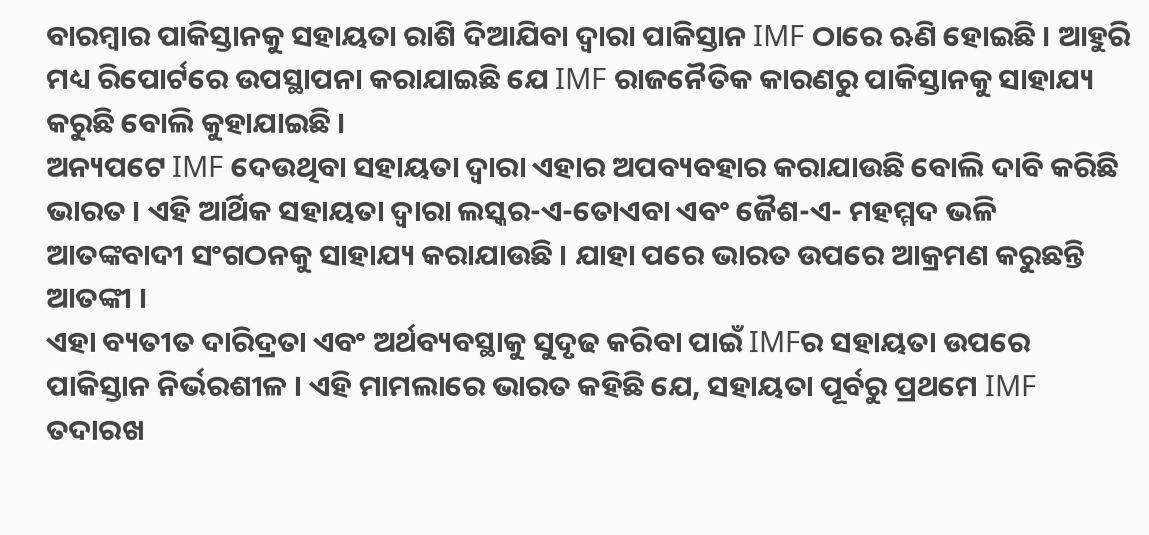ବାରମ୍ବାର ପାକିସ୍ତାନକୁ ସହାୟତା ରାଶି ଦିଆଯିବା ଦ୍ଵାରା ପାକିସ୍ତାନ IMF ଠାରେ ଋଣି ହୋଇଛି । ଆହୁରି ମଧ୍ୟ ରିପୋର୍ଟରେ ଉପସ୍ଥାପନା କରାଯାଇଛି ଯେ IMF ରାଜନୈତିକ କାରଣରୁ ପାକିସ୍ତାନକୁ ସାହାଯ୍ୟ କରୁଛି ବୋଲି କୁହାଯାଇଛି ।
ଅନ୍ୟପଟେ IMF ଦେଉଥିବା ସହାୟତା ଦ୍ଵାରା ଏହାର ଅପବ୍ୟବହାର କରାଯାଉଛି ବୋଲି ଦାବି କରିଛି ଭାରତ । ଏହି ଆର୍ଥିକ ସହାୟତା ଦ୍ଵାରା ଲସ୍କର-ଏ-ତୋଏବା ଏବଂ ଜୈଶ-ଏ- ମହମ୍ମଦ ଭଳି ଆତଙ୍କବାଦୀ ସଂଗଠନକୁ ସାହାଯ୍ୟ କରାଯାଉଛି । ଯାହା ପରେ ଭାରତ ଉପରେ ଆକ୍ରମଣ କରୁଛନ୍ତି ଆତଙ୍କୀ ।
ଏହା ବ୍ୟତୀତ ଦାରିଦ୍ରତା ଏବଂ ଅର୍ଥବ୍ୟବସ୍ଥାକୁ ସୁଦୃଢ କରିବା ପାଇଁ IMFର ସହାୟତା ଉପରେ ପାକିସ୍ତାନ ନିର୍ଭରଶୀଳ । ଏହି ମାମଲାରେ ଭାରତ କହିଛି ଯେ, ସହାୟତା ପୂର୍ବରୁ ପ୍ରଥମେ IMF ତଦାରଖ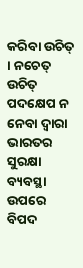କରିବା ଉଚିତ୍ । ନଚେତ୍ ଉଚିତ୍ ପଦକ୍ଷେପ ନ ନେବା ଦ୍ଵାରା ଭାରତର ସୁରକ୍ଷା ବ୍ୟବସ୍ଥା ଉପରେ ବିପଦ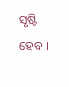ସୃଷ୍ଟି ହେବ ।